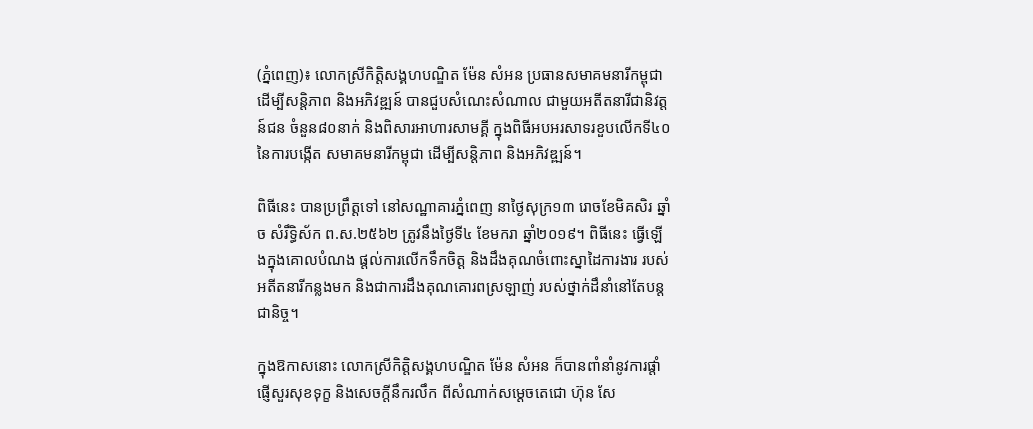(ភ្នំពេញ)៖ លោកស្រីកិត្តិសង្គហបណ្ឌិត ម៉ែន សំអន ប្រធានសមាគមនារីកម្ពុជា ដើម្បីសន្តិភាព និងអភិវឌ្ឍន៍ បានជួបសំណេះសំណាល ជាមួយអតីតនារីជានិវត្តន៍ជន ចំនួន៨០នាក់ និងពិសារអាហារសាមគ្គី ក្នុងពិធីអបអរសាទរខួបលើកទី៤០ នៃការបង្កើត សមាគមនារីកម្ពុជា ដើម្បីសន្តិភាព និងអភិវឌ្ឍន៍។

ពិធីនេះ បានប្រព្រឹត្ដទៅ នៅសណ្ឋាគារភ្នំពេញ នាថ្ងៃសុក្រ១៣ រោចខែមិគសិរ ឆ្នាំច សំរឹទ្ធិស័ក ព.ស.២៥៦២ ត្រូវនឹងថ្ងៃទី៤ ខែមករា ឆ្នាំ២០១៩។ ពិធីនេះ ធ្វើឡើងក្នុងគោលបំណង ផ្ដល់ការលើកទឹកចិត្ដ និងដឹងគុណចំពោះស្នាដៃការងារ របស់អតីតនារីកន្លងមក និងជាការដឹងគុណគោរពស្រឡាញ់ របស់ថ្នាក់ដឹនាំនៅតែបន្ដជានិច្ច។

ក្នុងឱកាសនោះ លោកស្រីកិត្តិសង្គហបណ្ឌិត ម៉ែន សំអន ក៏បានពាំនាំនូវការផ្តាំផ្ញើសួរសុខទុក្ខ និងសេចក្តីនឹករលឹក ពីសំណាក់សម្តេចតេជោ ហ៊ុន សែ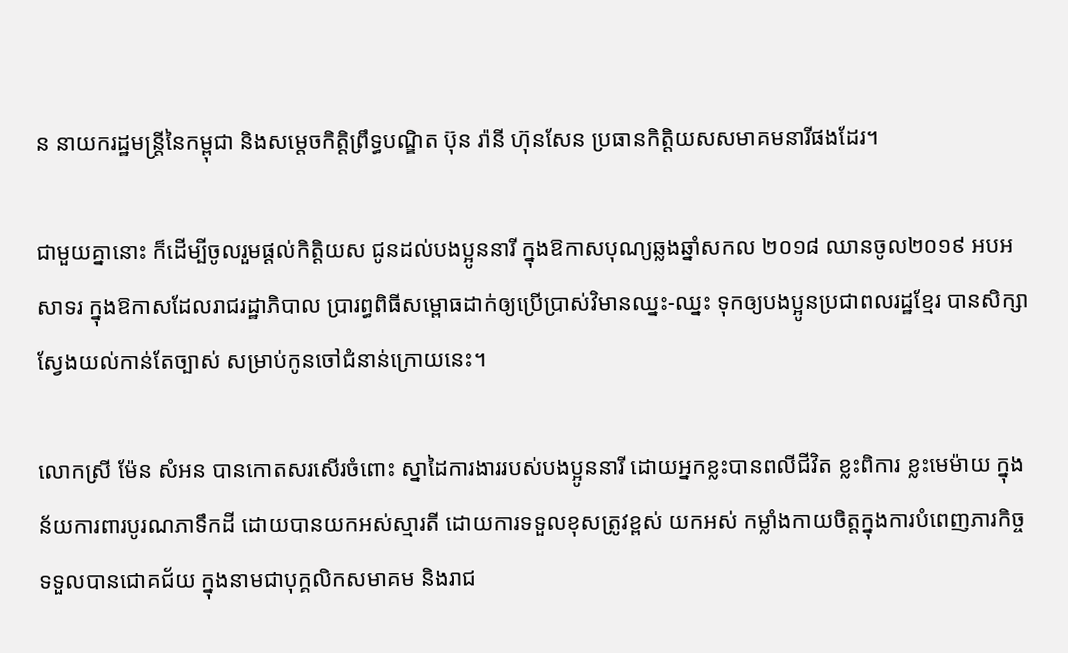ន នាយករដ្ឋមន្រ្តីនៃកម្ពុជា និងសម្តេចកិត្តិព្រឹទ្ធបណ្ឌិត ប៊ុន រ៉ានី ហ៊ុនសែន ប្រធានកិត្តិយសសមាគមនារីផងដែរ។

ជាមួយគ្នានោះ ក៏ដើម្បីចូលរួមផ្ដល់កិត្ដិយស ជូនដល់បងប្អូននារី ក្នុងឱកាសបុណ្យឆ្លងឆ្នាំសកល ២០១៨ ឈានចូល២០១៩ អបអសាទរ ក្នុងឱកាសដែលរាជរដ្ឋាភិបាល ប្រារព្ធពិធីសម្ពោធដាក់ឲ្យប្រើប្រាស់វិមានឈ្នះ-ឈ្នះ ទុកឲ្យបងប្អូនប្រជាពលរដ្ឋខ្មែរ បានសិក្សាស្វែងយល់កាន់តែច្បាស់ សម្រាប់កូនចៅជំនាន់ក្រោយនេះ។

លោកស្រី ម៉ែន សំអន បានកោតសរសើរចំពោះ ស្នាដៃការងាររបស់បងប្អូននារី ដោយអ្នកខ្លះបានពលីជីវិត ខ្លះពិការ ខ្លះមេម៉ាយ ក្នុងន័យការពារបូរណភាទឹកដី ដោយបានយកអស់ស្មារតី ដោយការទទួលខុសត្រូវខ្ពស់ យកអស់ កម្លាំងកាយចិត្តក្នុងការបំពេញភារកិច្ច ទទួលបានជោគជ័យ ក្នុងនាមជាបុក្គលិកសមាគម និងរាជ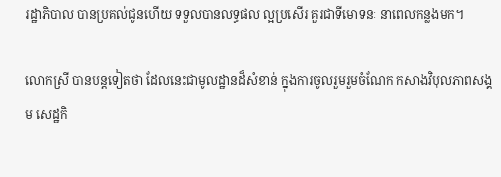រដ្ឋាភិបាល បានប្រគល់ជូនហើយ ទទួលបានលទ្ធផល ល្អប្រសើរ គួរជាទីមោទនៈ នាពេលកន្លងមក។

លោកស្រី បានបន្ដទៀតថា ដែលនេះជាមូលដ្ឋានដ៏សំខាន់ ក្នុងការចូលរួមរួមចំណែក កសាងវិបុលភាពសង្គម សេដ្ឋកិ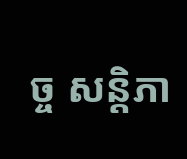ច្ច សន្តិភា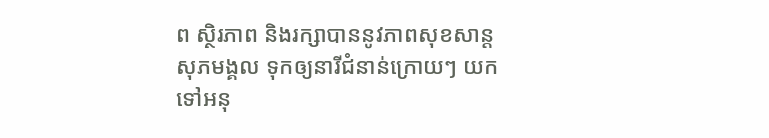ព ស្ថិរភាព និងរក្សាបាននូវភាពសុខសាន្ត សុភមង្គល ទុកឲ្យនារីជំនាន់ក្រោយៗ យកទៅអនុ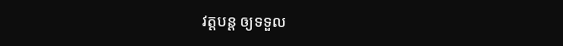វត្ដបន្ដ ឲ្យទទួល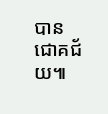បានជោគជ័យ៕